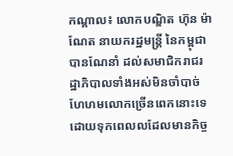កណ្ដាល៖ លោកបណ្ឌិត ហ៊ុន ម៉ាណែត នាយករដ្ឋមន្រ្តី នៃកម្ពុជា បានណែនាំ ដល់សមាជិករាជរដ្ឋាភិបាលទាំងអស់មិនចាំបាច់ហែហមលោកច្រើនពេកនោះទេ ដោយទុកពេលលដែលមានកិច្ច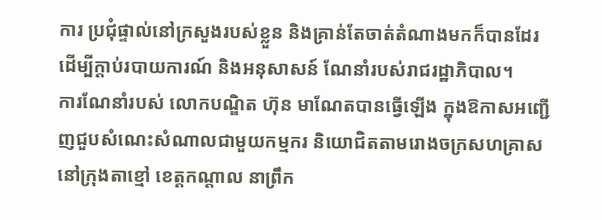ការ ប្រជុំផ្ទាល់នៅក្រសួងរបស់ខ្លួន និងគ្រាន់តែចាត់តំណាងមកក៏បានដែរ ដើម្បីក្តាប់របាយការណ៍ និងអនុសាសន៍ ណែនាំរបស់រាជរដ្ឋាភិបាល។
ការណែនាំរបស់ លោកបណ្ឌិត ហ៊ុន មាណែតបានធ្វើឡើង ក្នុងឱកាសអញ្ជើញជួបសំណេះសំណាលជាមួយកម្មករ និយោជិតតាមរោងចក្រសហគ្រាស នៅក្រុងតាខ្មៅ ខេត្តកណ្តាល នាព្រឹក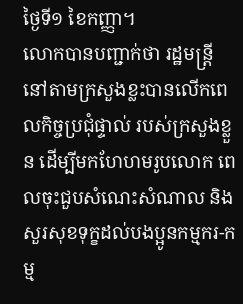ថ្ងៃទី១ ខៃកញ្ញា។
លោកបានបញ្ជាក់ថា រដ្ឋមន្រ្តីនៅតាមក្រសួងខ្លះបានលើកពេលកិច្ចប្រជុំផ្ទាល់ របស់ក្រសួងខ្លួន ដើម្បីមកហែហមរូបលោក ពេលចុះជួបសំណេះសំណាល និងសួរសុខទុក្ខដល់បងប្អូនកម្មករ-កម្ម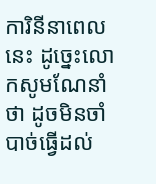ការិនីនាពេលនេះ ដូច្នេះលោកសូមណែនាំថា ដូចមិនចាំបាច់ធ្វើដល់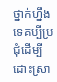ថ្នាក់ហ្នឹងទេគប្បីប្រជុំដើម្បីដោះស្រា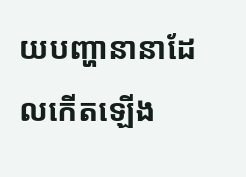យបញ្ហានានាដែលកើតឡើង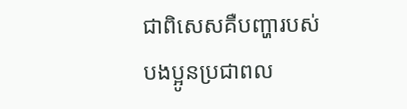ជាពិសេសគឺបញ្ហារបស់បងប្អូនប្រជាពល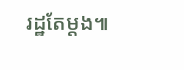រដ្ឋតែម្តង៕